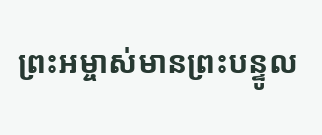ព្រះអម្ចាស់មានព្រះបន្ទូល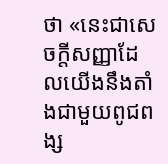ថា «នេះជាសេចក្ដីសញ្ញាដែលយើងនឹងតាំងជាមួយពូជពង្ស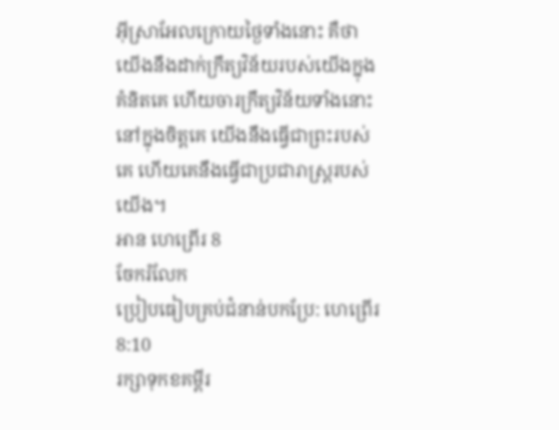អ៊ីស្រាអែលក្រោយថ្ងៃទាំងនោះ គឺថា យើងនឹងដាក់ក្រឹត្យវិន័យរបស់យើងក្នុងគំនិតគេ ហើយចារក្រឹត្យវិន័យទាំងនោះនៅក្នុងចិត្តគេ យើងនឹងធ្វើជាព្រះរបស់គេ ហើយគេនឹងធ្វើជាប្រជារាស្ត្ររបស់យើង។
អាន ហេព្រើរ 8
ចែករំលែក
ប្រៀបធៀបគ្រប់ជំនាន់បកប្រែ: ហេព្រើរ 8:10
រក្សាទុកខគម្ពីរ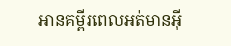អានគម្ពីរពេលអត់មានអ៊ី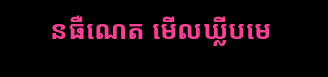នធឺណេត មើលឃ្លីបមេ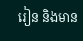រៀន និងមាន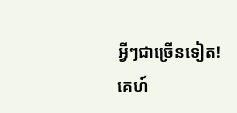អ្វីៗជាច្រើនទៀត!
គេហ៍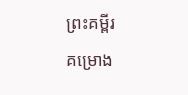ព្រះគម្ពីរ
គម្រោង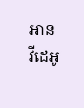អាន
វីដេអូ